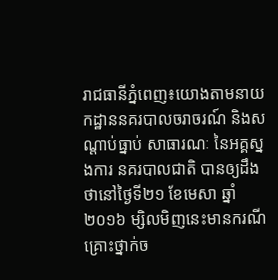រាជធានីភ្នំពេញ៖យោងតាមនាយកដ្ឋាននគរបាលចរាចរណ៍ និងសណ្ដាប់ធ្នាប់ សាធារណៈ នៃអគ្គស្នងការ នគរបាលជាតិ បានឲ្យដឹងថានៅថ្ងៃទី២១ ខែមេសា ឆ្នាំ២០១៦ ម្សិលមិញនេះមានករណីគ្រោះថ្នាក់ច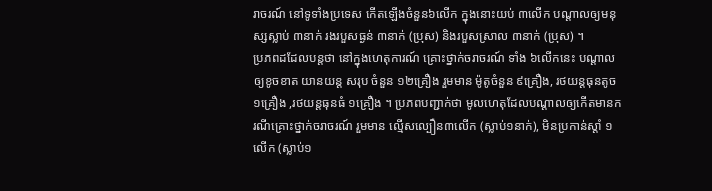រាចរណ៍ នៅទូទាំងប្រទេស កើតឡើងចំនួន៦លើក ក្នុងនោះយប់ ៣លើក បណ្តាលឲ្យមនុស្សស្លាប់ ៣នាក់ រងរបួសធ្ងន់ ៣នាក់ (ប្រុស) និងរបួសស្រាល ៣នាក់ (ប្រុស) ។
ប្រភពដដែលបន្តថា នៅក្នុងហេតុការណ៍ គ្រោះថ្នាក់ចរាចរណ៍ ទាំង ៦លើកនេះ បណ្តាលឲ្យខូចខាត យានយន្ត សរុប ចំនួន ១២គ្រឿង រួមមាន ម៉ូតូចំនួន ៩គ្រឿង, រថយន្តធុនតូច ១គ្រឿង ,រថយន្តធុនធំ ១គ្រឿង ។ ប្រភពបញ្ជាក់ថា មូលហេតុដែលបណ្តាលឲ្យកើតមានករណីគ្រោះថ្នាក់ចរាចរណ៍ រួមមាន ល្មើសល្បឿន៣លើក (ស្លាប់១នាក់), មិនប្រកាន់ស្តាំ ១លើក (ស្លាប់១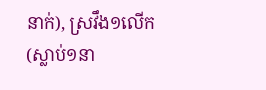នាក់), ស្រវឹង១លើក (ស្លាប់១នា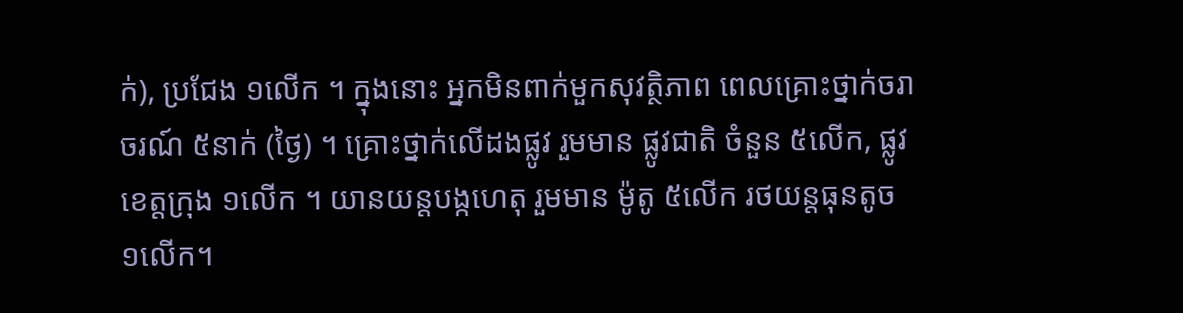ក់), ប្រជែង ១លើក ។ ក្នុងនោះ អ្នកមិនពាក់មួកសុវត្ថិភាព ពេលគ្រោះថ្នាក់ចរាចរណ៍ ៥នាក់ (ថ្ងៃ) ។ គ្រោះថ្នាក់លើដងផ្លូវ រួមមាន ផ្លូវជាតិ ចំនួន ៥លើក, ផ្លូវខេត្តក្រុង ១លើក ។ យានយន្តបង្កហេតុ រួមមាន ម៉ូតូ ៥លើក រថយន្តធុនតូច ១លើក។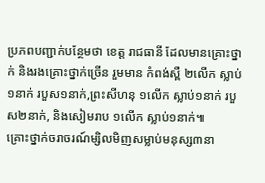ប្រភពបញ្ជាក់បន្ថែមថា ខេត្ត រាជធានី ដែលមានគ្រោះថ្នាក់ និងរងគ្រោះថ្នាក់ច្រើន រួមមាន កំពង់ស្ពឺ ២លើក ស្លាប់១នាក់ របួស១នាក់,ព្រះសីហនុ ១លើក ស្លាប់១នាក់ របួស២នាក់, និងសៀមរាប ១លើក ស្លាប់១នាក់៕
គ្រោះថ្នាក់ចរាចរណ៍ម្សិលមិញសម្លាប់មនុស្ស៣នា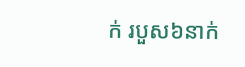ក់ របួស៦នាក់